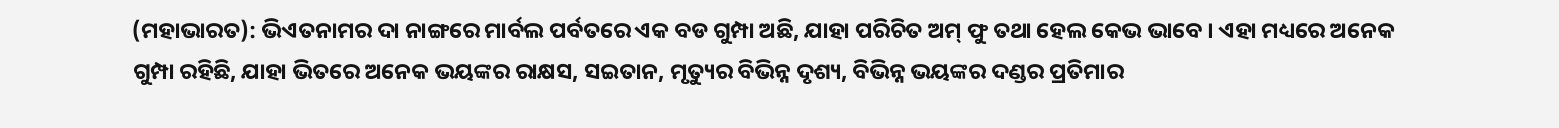(ମହାଭାରତ): ଭିଏତନାମର ଦା ନାଙ୍ଗରେ ମାର୍ବଲ ପର୍ବତରେ ଏକ ବଡ ଗୁମ୍ପା ଅଛି, ଯାହା ପରିଚିତ ଅମ୍ ଫୁ ତଥା ହେଲ କେଭ ଭାବେ । ଏହା ମଧ୍ୟରେ ଅନେକ ଗୁମ୍ପା ରହିଛି, ଯାହା ଭିତରେ ଅନେକ ଭୟଙ୍କର ରାକ୍ଷସ, ସଇତାନ, ମୃତ୍ୟୁର ବିଭିନ୍ନ ଦୃଶ୍ୟ, ବିଭିନ୍ନ ଭୟଙ୍କର ଦଣ୍ଡର ପ୍ରତିମାର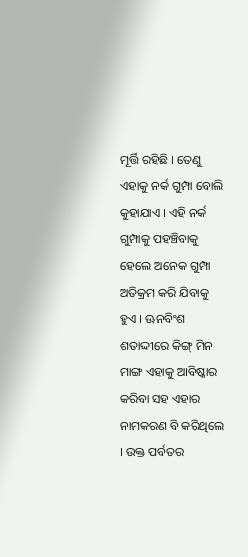ମୂର୍ତ୍ତି ରହିଛି । ତେଣୁ ଏହାକୁ ନର୍କ ଗୁମ୍ପା ବୋଲି କୁହାଯାଏ । ଏହି ନର୍କ ଗୁମ୍ପାକୁ ପହଞ୍ଚିବାକୁ ହେଲେ ଅନେକ ଗୁମ୍ପା ଅତିକ୍ରମ କରି ଯିବାକୁ ହୁଏ । ଊନବିଂଶ ଶତାଦ୍ଦୀରେ କିଙ୍ଗ୍ ମିନ ମାଙ୍ଗ ଏହାକୁ ଆବିଷ୍କାର କରିବା ସହ ଏହାର ନାମକରଣ ବି କରିଥିଲେ । ଉକ୍ତ ପର୍ବତର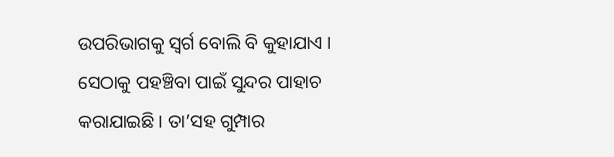ଉପରିଭାଗକୁ ସ୍ୱର୍ଗ ବୋଲି ବି କୁହାଯାଏ । ସେଠାକୁ ପହଞ୍ଚିବା ପାଇଁ ସୁନ୍ଦର ପାହାଚ କରାଯାଇଛି । ତା’ସହ ଗୁମ୍ପାର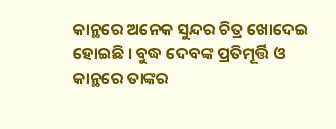କାନ୍ଥରେ ଅନେକ ସୁନ୍ଦର ଚିତ୍ର ଖୋଦେଇ ହୋଇଛି । ବୁଦ୍ଧ ଦେବଙ୍କ ପ୍ରତିମୂର୍ତ୍ତି ଓ କାନ୍ଥରେ ତାଙ୍କର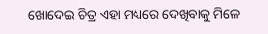ଖୋଦେଇ ଚିତ୍ର ଏହା ମଧ୍ୟରେ ଦେଖିବାକୁ ମିଳେ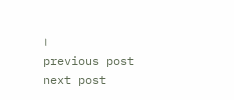।
previous post
next post